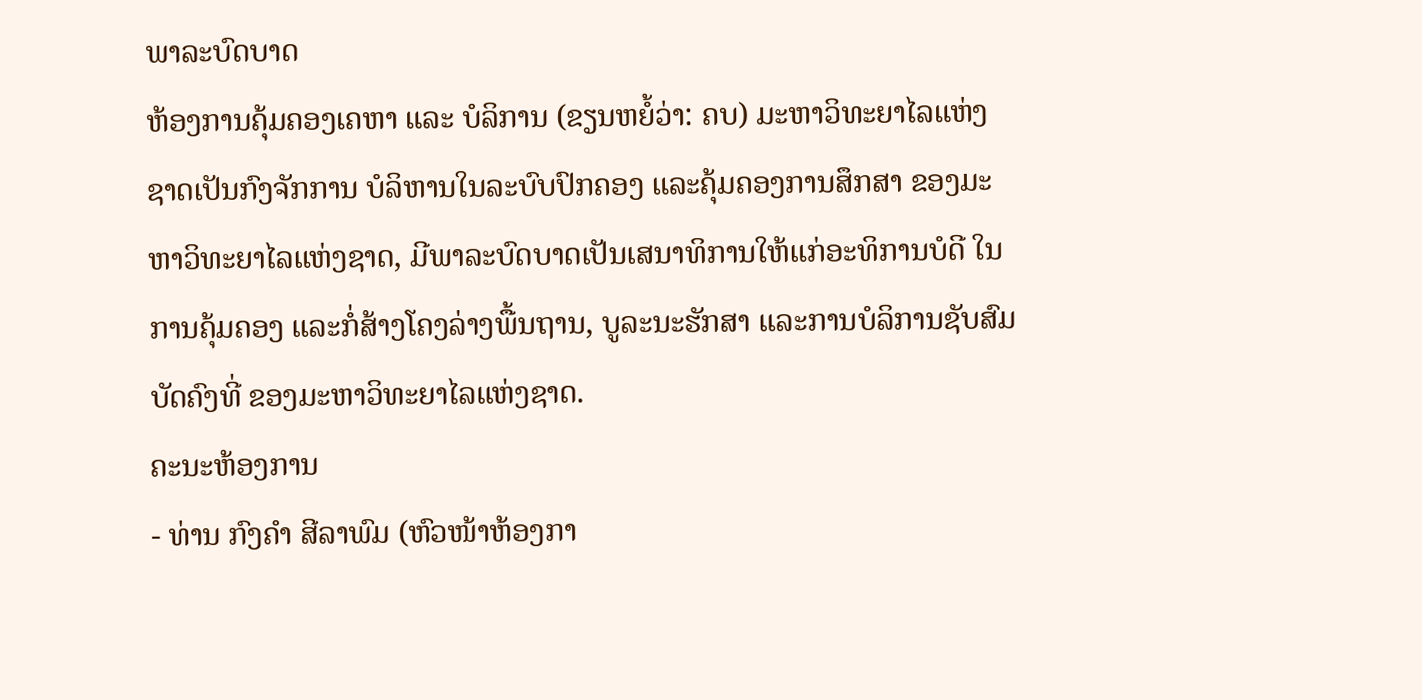ພາລະບົດບາດ
ຫ້ອງການຄຸ້ມຄອງເຄຫາ ແລະ ບໍລິການ (ຂຽນຫຍໍ້ວ່າ: ຄບ) ມະຫາວິທະຍາໄລແຫ່ງຊາດເປັນກົງຈັກການ ບໍລິຫານໃນລະບົບປົກຄອງ ແລະຄຸ້ມຄອງການສຶກສາ ຂອງມະຫາວິທະຍາໄລແຫ່ງຊາດ, ມີພາລະບົດບາດເປັນເສນາທິການໃຫ້ແກ່ອະທິການບໍດີ ໃນການຄຸ້ມຄອງ ແລະກໍ່ສ້າງໂຄງລ່າງພື້ນຖານ, ບູລະນະຮັກສາ ແລະການບໍລິການຊັບສົມບັດຄົງທີ່ ຂອງມະຫາວິທະຍາໄລແຫ່ງຊາດ.
ຄະນະຫ້ອງການ
- ທ່ານ ກົງຄຳ ສີລາພົມ (ຫົວໜ້າຫ້ອງກາ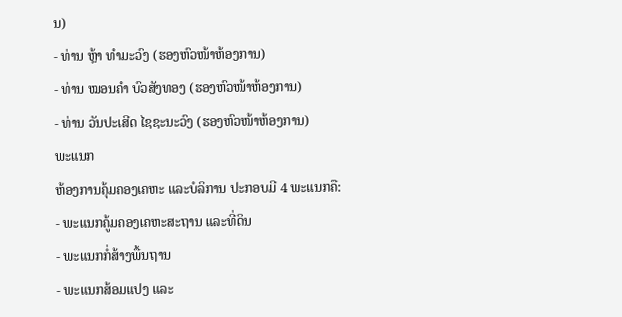ນ)
- ທ່ານ ຫຼ້າ ທໍາມະວົງ (ຮອງຫົວໜ້າຫ້ອງການ)
- ທ່ານ ໝອນຄໍາ ບົວສັງທອງ (ຮອງຫົວໜ້າຫ້ອງການ)
- ທ່ານ ວັນປະເສີດ ໄຊຊະນະວົງ (ຮອງຫົວໜ້າຫ້ອງການ)
ພະແນກ
ຫ້ອງການຄຸ້ມຄອງເຄຫະ ແລະບໍລິການ ປະກອບມີ 4 ພະແນກຄື:
- ພະແນກຄູ້ມຄອງເຄຫະສະຖານ ແລະທີ່ດິນ
- ພະແນກກໍ່ສ້າງພື້ນຖານ
- ພະແນກສ້ອມແປງ ແລະ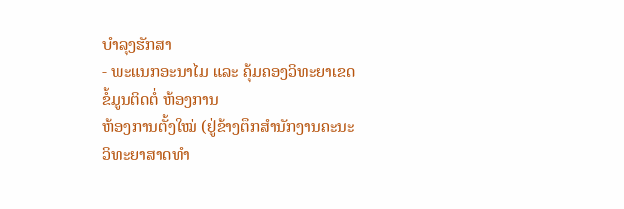ບໍາລຸງຮັກສາ
- ພະແນກອະນາໄມ ແລະ ຄຸ້ມຄອງວິທະຍາເຂດ
ຂໍ້ມູນຕິດຕໍ່ ຫ້ອງການ
ຫ້ອງການຕັ້ງໃໝ່ (ຢູ່ຂ້າງຕຶກສໍານັກງານຄະນະວິທະຍາສາດທໍາ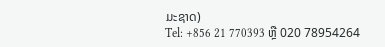ມະຊາດ)
Tel: +856 21 770393 ຫຼື 020 78954264